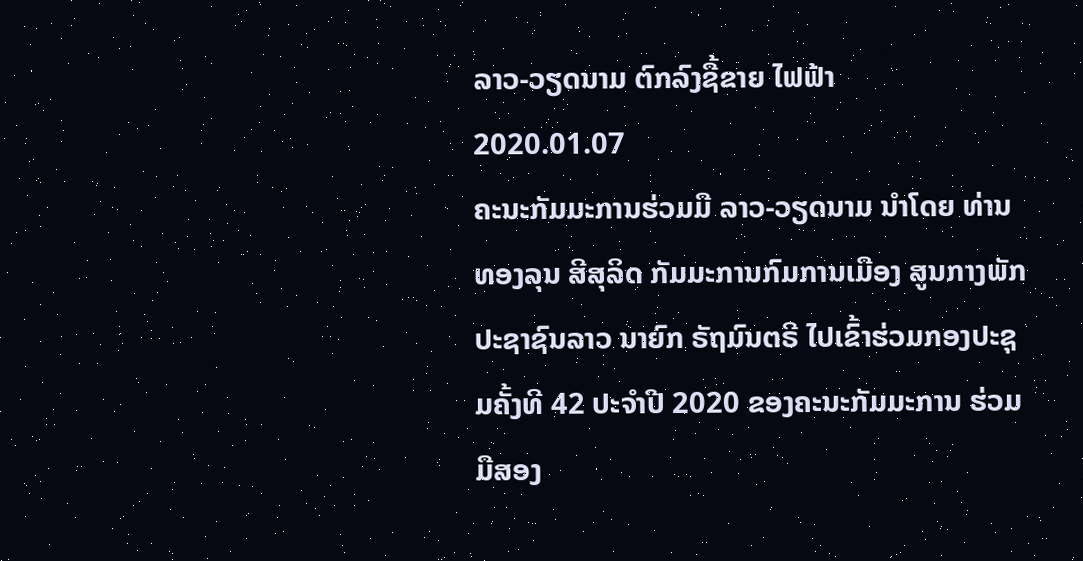ລາວ-ວຽດນາມ ຕົກລົງຊື້ຂາຍ ໄຟຟ້າ
2020.01.07
ຄະນະກັມມະການຮ່ວມມື ລາວ-ວຽດນາມ ນຳໂດຍ ທ່ານ ທອງລຸນ ສີສຸລິດ ກັມມະການກົມການເມືອງ ສູນກາງພັກ ປະຊາຊົນລາວ ນາຍົກ ຣັຖມົນຕຣີ ໄປເຂົ້າຮ່ວມກອງປະຊຸມຄັ້ງທີ 42 ປະຈຳປີ 2020 ຂອງຄະນະກັມມະການ ຮ່ວມມືສອງ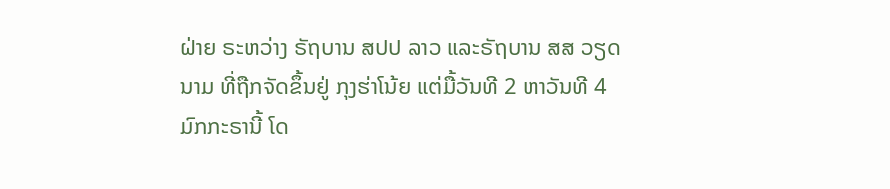ຝ່າຍ ຣະຫວ່າງ ຣັຖບານ ສປປ ລາວ ແລະຣັຖບານ ສສ ວຽດນາມ ທີ່ຖືກຈັດຂຶ້ນຢູ່ ກຸງຮ່າໂນ້ຍ ແຕ່ມື້ວັນທີ 2 ຫາວັນທີ 4 ມົກກະຣານີ້ ໂດ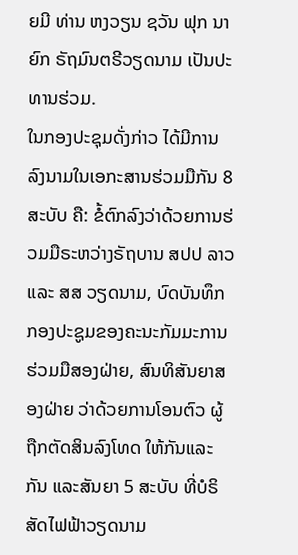ຍມີ ທ່ານ ຫງວຽນ ຊວັນ ຟຸກ ນາຍົກ ຣັຖມົນຕຣີວຽດນາມ ເປັນປະທານຮ່ວມ.
ໃນກອງປະຊຸມດັ່ງກ່າວ ໄດ້ມີການລົງນາມໃນເອກະສານຮ່ວມມືກັນ 8 ສະບັບ ຄື: ຂໍ້ຕົກລົງວ່າດ້ວຍການຮ່ວມມືຣະຫວ່າງຣັຖບານ ສປປ ລາວ ແລະ ສສ ວຽດນາມ, ບົດບັນທຶກກອງປະຊູມຂອງຄະນະກັມມະການຮ່ວມມືສອງຝ່າຍ, ສົນທິສັນຍາສອງຝ່າຍ ວ່າດ້ວຍການໂອນຕົວ ຜູ້ຖືກຕັດສິນລົງໂທດ ໃຫ້ກັນແລະກັນ ແລະສັນຍາ 5 ສະບັບ ທີ່ບໍຣິສັດໄຟຟ້າວຽດນາມ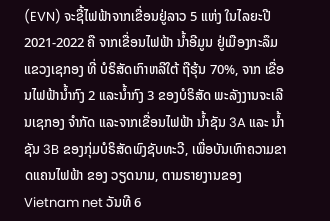(EVN) ຈະຊື້ໄຟຟ້າຈາກເຂື່ອນຢູ່ລາວ 5 ແຫ່ງ ໃນໄລຍະປີ 2021-2022 ຄື ຈາກເຂື່ອນໄຟຟ້າ ນ້ຳອີມູນ ຢູ່ເມືອງກະລຶມ ແຂວງເຊກອງ ທີ່ ບໍຣິສັດເກົາຫລີໃຕ້ ຖືຮຸ້ນ 70%, ຈາກ ເຂື່ອນໄຟຟ້ານ້ຳກົງ 2 ແລະນ້ຳກົງ 3 ຂອງບໍຣິສັດ ພະລັງງານຈະເລີນເຊກອງ ຈຳກັດ ແລະຈາກເຂື່ອນໄຟຟ້າ ນ້ຳຊັນ 3A ແລະ ນ້ຳຊັນ 3B ຂອງກຸ່ມບໍຣິສັດພົງຊັບທະວີ, ເພື່ອບັນເທົາຄວາມຂາດແຄນໄຟຟ້າ ຂອງ ວຽດນາມ, ຕາມຣາຍງານຂອງ Vietnam net ວັນທີ 6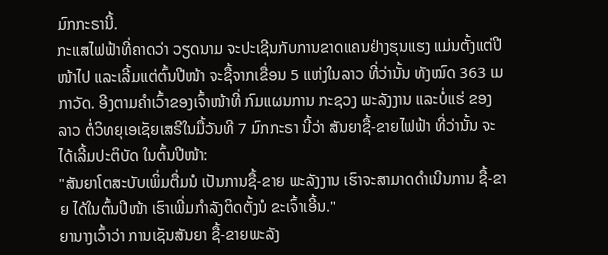ມົກກະຣານີ້.
ກະແສໄຟຟ້າທີ່ຄາດວ່າ ວຽດນາມ ຈະປະເຊີນກັບການຂາດແຄນຢ່າງຮຸນແຮງ ແມ່ນຕັ້ງແຕ່ປີໜ້າໄປ ແລະເລີ້ມແຕ່ຕົ້ນປີໜ້າ ຈະຊື້ຈາກເຂື່ອນ 5 ແຫ່ງໃນລາວ ທີ່ວ່ານັ້ນ ທັງໝົດ 363 ເມກາວັດ. ອີງຕາມຄຳເວົ້າຂອງເຈົ້າໜ້າທີ່ ກົມແຜນການ ກະຊວງ ພະລັງງານ ແລະບໍ່ແຮ່ ຂອງ ລາວ ຕໍ່ວິທຍຸເອເຊັຍເສຣີໃນມື້ວັນທີ 7 ມົກກະຣາ ນີ້ວ່າ ສັນຍາຊື້-ຂາຍໄຟຟ້າ ທີ່ວ່ານັ້ນ ຈະໄດ້ເລີ້ມປະຕິບັດ ໃນຕົ້ນປີໜ້າ:
"ສັນຍາໂຕສະບັບເພິ່ມຕື່ມນໍ ເປັນການຊື້-ຂາຍ ພະລັງງານ ເຮົາຈະສາມາດດຳເນີນການ ຊື້-ຂາຍ ໄດ້ໃນຕົ້ນປີໜ້າ ເຮົາເພີ່ມກຳລັງຕິດຕັ້ງນໍ ຂະເຈົ້າເອີ້ນ."
ຍານາງເວົ້າວ່າ ການເຊັນສັນຍາ ຊື້-ຂາຍພະລັງ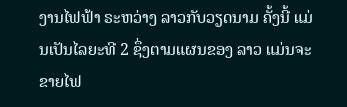ງານໄຟຟ້າ ຣະຫວ່າງ ລາວກັບວຽດນາມ ຄັ້ງນີ້ ແມ່ນເປັນໄລຍະທີ 2 ຊຶ່ງຕາມແຜນຂອງ ລາວ ແມ່ນຈະຂາຍໄຟ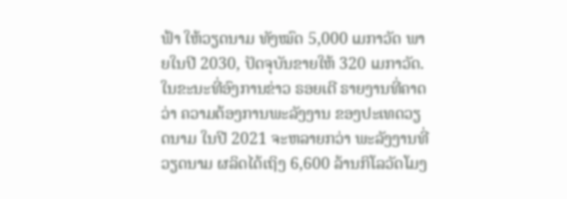ຟ້າ ໃຫ້ວຽດນາມ ທັງໝົດ 5,000 ເມກາວັດ ພາຍໃນປີ 2030, ປັດຈຸບັນຂາຍໃຫ້ 320 ເມກາວັດ.
ໃນຂະນະທີ່ອົງການຂ່າວ ຣອຍເຕີ ຣາຍງານທີ່ຄາດວ່າ ຄວາມຕ້ອງການພະລັງງານ ຂອງປະເທດວຽດນາມ ໃນປີ 2021 ຈະຫລາຍກວ່າ ພະລັງງານທີ່ວຽດນາມ ຜລິດໄດ້ເຖິງ 6,600 ລ້ານກິໂລວັດໂມງ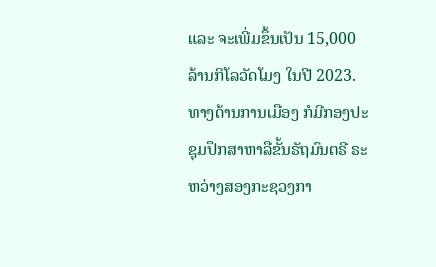ແລະ ຈະເພີ່ມຂຶ້ນເປັນ 15,000 ລ້ານກິໂລວັດໂມງ ໃນປີ 2023.
ທາງດ້ານການເມືອງ ກໍມີກອງປະຊຸມປຶກສາຫາລືຂັ້ນຣັຖມົນຕຣີ ຣະຫວ່າງສອງກະຊວງກາ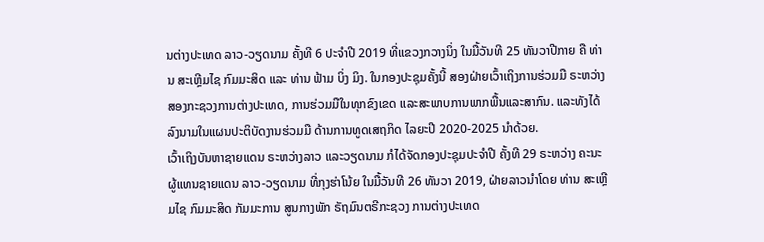ນຕ່າງປະເທດ ລາວ-ວຽດນາມ ຄັ້ງທີ 6 ປະຈຳປີ 2019 ທີ່ແຂວງກວາງນິ່ງ ໃນມື້ວັນທີ 25 ທັນວາປີກາຍ ຄື ທ່ານ ສະເຫຼີມໄຊ ກົມມະສິດ ແລະ ທ່ານ ຟ້າມ ບິ່ງ ມິງ. ໃນກອງປະຊຸມຄັ້ງນີ້ ສອງຝ່າຍເວົ້າເຖິງການຮ່ວມມື ຣະຫວ່າງສອງກະຊວງການຕ່າງປະເທດ, ການຮ່ວມມືໃນທຸກຂົງເຂດ ແລະສະພາບການພາກພື້ນແລະສາກົນ. ແລະທັງໄດ້ລົງນາມໃນແຜນປະຕິບັດງານຮ່ວມມື ດ້ານການທູດເສຖກິດ ໄລຍະປີ 2020-2025 ນຳດ້ວຍ.
ເວົ້າເຖິງບັນຫາຊາຍແດນ ຣະຫວ່າງລາວ ແລະວຽດນາມ ກໍໄດ້ຈັດກອງປະຊຸມປະຈຳປີ ຄັ້ງທີ 29 ຣະຫວ່າງ ຄະນະຜູ້ແທນຊາຍແດນ ລາວ-ວຽດນາມ ທີ່ກຸງຮ່າໂນ້ຍ ໃນມື້ວັນທີ 26 ທັນວາ 2019, ຝ່າຍລາວນຳໂດຍ ທ່ານ ສະເຫຼີມໄຊ ກົມມະສິດ ກັມມະການ ສູນກາງພັກ ຣັຖມົນຕຣີກະຊວງ ການຕ່າງປະເທດ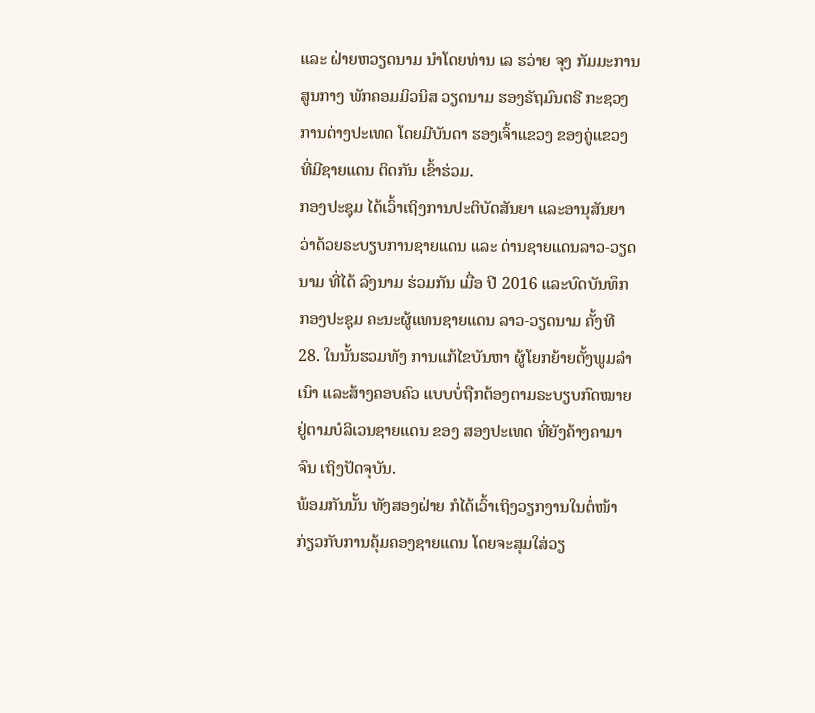ແລະ ຝ່າຍຫວຽດນາມ ນຳໂດຍທ່ານ ເລ ຮວ່າຍ ຈຸງ ກັມມະການສູນກາງ ພັກຄອມມິວນິສ ວຽດນາມ ຮອງຣັຖມົນຕຣີ ກະຊວງການຕ່າງປະເທດ ໂດຍມີບັນດາ ຮອງເຈົ້າແຂວງ ຂອງຄູ່ແຂວງ ທີ່ມີຊາຍແດນ ຕິດກັນ ເຂົ້າຮ່ວມ.
ກອງປະຊຸມ ໄດ້ເວົ້າເຖິງການປະຕິບັດສັນຍາ ແລະອານຸສັນຍາວ່າດ້ວຍຣະບຽບການຊາຍແດນ ແລະ ດ່ານຊາຍແດນລາວ-ວຽດນາມ ທີ່ໄດ້ ລົງນາມ ຮ່ວມກັນ ເມື່ອ ປີ 2016 ແລະບົດບັນທຶກ ກອງປະຊຸມ ຄະນະຜູ້ແທນຊາຍແດນ ລາວ-ວຽດນາມ ຄັ້ງທີ 28. ໃນນັ້ນຮວມທັງ ການແກ້ໄຂບັນຫາ ຜູ້ໂຍກຍ້າຍຕັ້ງພູມລຳເນົາ ແລະສ້າງຄອບຄົວ ແບບບໍ່ຖືກຕ້ອງຕາມຣະບຽບກົດໝາຍ ຢູ່ຕາມບໍລິເວນຊາຍແດນ ຂອງ ສອງປະເທດ ທີ່ຍັງຄ້າງຄາມາຈົນ ເຖິງປັດຈຸບັນ.
ພ້ອມກັນນັ້ນ ທັງສອງຝ່າຍ ກໍໄດ້ເວົ້າເຖິງວຽກງານໃນຕໍ່ໜ້າ ກ່ຽວກັບການຄຸ້ມຄອງຊາຍແດນ ໂດຍຈະສຸມໃສ່ວຽ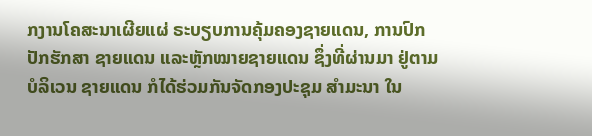ກງານໂຄສະນາເຜີຍແຜ່ ຣະບຽບການຄຸ້ມຄອງຊາຍແດນ, ການປົກປັກຮັກສາ ຊາຍແດນ ແລະຫຼັກໝາຍຊາຍແດນ ຊຶ່ງທີ່ຜ່ານມາ ຢູ່ຕາມ ບໍລິເວນ ຊາຍແດນ ກໍໄດ້ຮ່ວມກັນຈັດກອງປະຊຸມ ສຳມະນາ ໃນ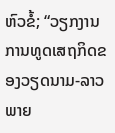ຫົວຂໍ້; “ວຽກງານການທູດເສຖກິດຂອງວຽດນາມ-ລາວ ພາຍ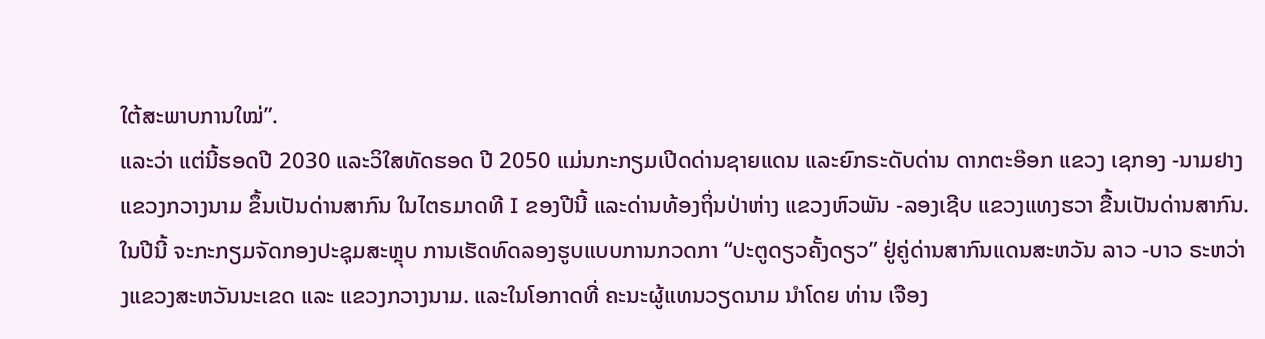ໃຕ້ສະພາບການໃໝ່”.
ແລະວ່າ ແຕ່ນີ້ຮອດປີ 2030 ແລະວິໃສທັດຮອດ ປີ 2050 ແມ່ນກະກຽມເປີດດ່ານຊາຍແດນ ແລະຍົກຣະດັບດ່ານ ດາກຕະອ໊ອກ ແຂວງ ເຊກອງ -ນາມຢາງ ແຂວງກວາງນາມ ຂຶ້ນເປັນດ່ານສາກົນ ໃນໄຕຣມາດທີ I ຂອງປີນີ້ ແລະດ່ານທ້ອງຖິ່ນປ່າຫ່າງ ແຂວງຫົວພັນ -ລອງເຊີບ ແຂວງແທງຮວາ ຂື້ນເປັນດ່ານສາກົນ.
ໃນປີນີ້ ຈະກະກຽມຈັດກອງປະຊຸມສະຫຼຸບ ການເຮັດທົດລອງຮູບແບບການກວດກາ “ປະຕູດຽວຄັ້ງດຽວ” ຢູ່ຄູ່ດ່ານສາກົນແດນສະຫວັນ ລາວ -ບາວ ຣະຫວ່າງແຂວງສະຫວັນນະເຂດ ແລະ ແຂວງກວາງນາມ. ແລະໃນໂອກາດທີ່ ຄະນະຜູ້ແທນວຽດນາມ ນຳໂດຍ ທ່ານ ເຈືອງ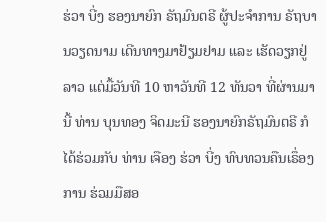ຮ່ວາ ບີ່ງ ຮອງນາຍົກ ຣັຖມົນຕຣີ ຜູ້ປະຈຳການ ຣັຖບານວຽດນາມ ເດີນທາງມາຢ້ຽມຢາມ ແລະ ເຮັດວຽກຢູ່ລາວ ແຕ່ມື້ວັນທີ 10 ຫາວັນທີ 12 ທັນວາ ທີ່ຜ່ານມານີ້ ທ່ານ ບຸນທອງ ຈິດມະນີ ຮອງນາຍົກຣັຖມົນຕຣີ ກໍໄດ້ຮ່ວມກັບ ທ່ານ ເຈືອງ ຮ່ວາ ບີ່ງ ທົບທວນຄືນເຣຶ່ອງການ ຮ່ວມມືສອ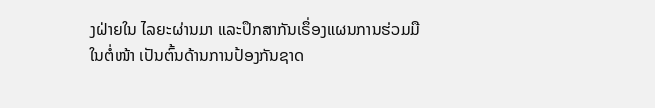ງຝ່າຍໃນ ໄລຍະຜ່ານມາ ແລະປຶກສາກັນເຣຶ່ອງແຜນການຮ່ວມມື ໃນຕໍ່ໜ້າ ເປັນຕົ້ນດ້ານການປ້ອງກັນຊາດ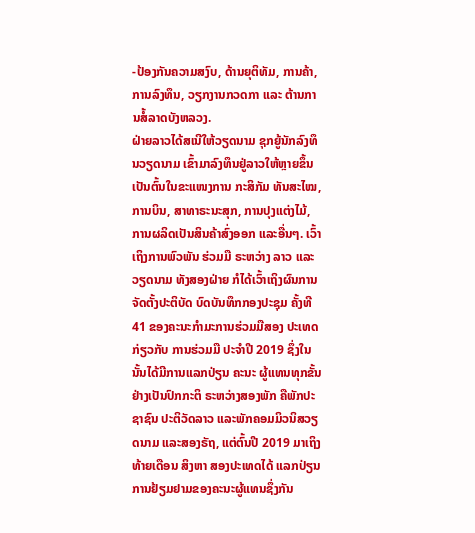-ປ້ອງກັນຄວາມສງົບ, ດ້ານຍຸຕິທັມ, ການຄ້າ, ການລົງທຶນ, ວຽກງານກວດກາ ແລະ ຕ້ານການສໍ້ລາດບັງຫລວງ.
ຝ່າຍລາວໄດ້ສເນີໃຫ້ວຽດນາມ ຊຸກຍູ້ນັກລົງທຶນວຽດນາມ ເຂົ້າມາລົງທຶນຢູ່ລາວໃຫ້ຫຼາຍຂຶ້ນ ເປັນຕົ້ນໃນຂະແໜງການ ກະສິກັມ ທັນສະໄໝ, ການບິນ, ສາທາຣະນະສຸກ, ການປຸງແຕ່ງໄມ້, ການຜລິດເປັນສິນຄ້າສົ່ງອອກ ແລະອື່ນໆ. ເວົ້າເຖິງການພົວພັນ ຮ່ວມມື ຣະຫວ່າງ ລາວ ແລະວຽດນາມ ທັງສອງຝ່າຍ ກໍໄດ້ເວົ້າເຖິງຜົນການຈັດຕັ້ງປະຕິບັດ ບົດບັນທຶກກອງປະຊຸມ ຄັ້ງທີ 41 ຂອງຄະນະກໍາມະການຮ່ວມມືສອງ ປະເທດ ກ່ຽວກັບ ການຮ່ວມມື ປະຈຳປີ 2019 ຊຶ່ງໃນນັ້ນໄດ້ມີການແລກປ່ຽນ ຄະນະ ຜູ້ແທນທຸກຂັ້ນ ຢ່າງເປັນປົກກະຕິ ຣະຫວ່າງສອງພັກ ຄືພັກປະຊາຊົນ ປະຕິວັດລາວ ແລະພັກຄອມມິວນິສວຽດນາມ ແລະສອງຣັຖ, ແຕ່ຕົ້ນປີ 2019 ມາເຖິງທ້າຍເດືອນ ສິງຫາ ສອງປະເທດໄດ້ ແລກປ່ຽນການຢ້ຽມຢາມຂອງຄະນະຜູ້ແທນຊຶ່ງກັນ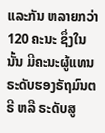ແລະກັນ ຫລາຍກວ່າ 120 ຄະນະ ຊຶ່ງໃນນັ້ນ ມີຄະນະຜູ້ແທນ ຣະດັບຮອງຣັຖມົນຕຣີ ຫລື ຣະດັບສູ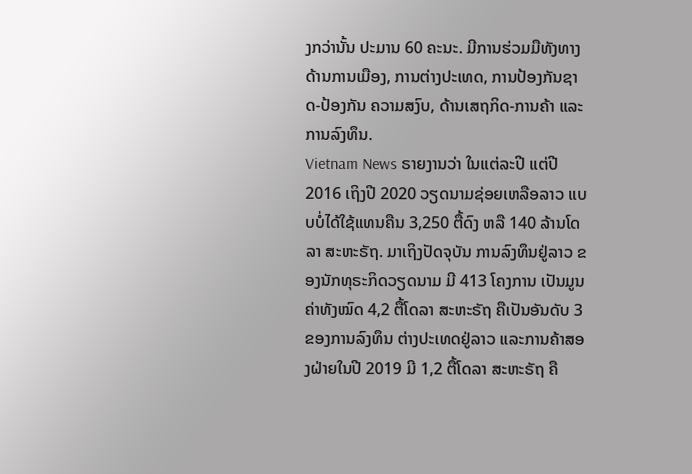ງກວ່ານັ້ນ ປະມານ 60 ຄະນະ. ມີການຮ່ວມມືທັງທາງດ້ານການເມືອງ, ການຕ່າງປະເທດ, ການປ້ອງກັນຊາດ-ປ້ອງກັນ ຄວາມສງົບ, ດ້ານເສຖກິດ-ການຄ້າ ແລະການລົງທຶນ.
Vietnam News ຣາຍງານວ່າ ໃນແຕ່ລະປີ ແຕ່ປີ 2016 ເຖິງປີ 2020 ວຽດນາມຊ່ອຍເຫລືອລາວ ແບບບໍ່ໄດ້ໃຊ້ແທນຄືນ 3,250 ຕື້ດົງ ຫລື 140 ລ້ານໂດລາ ສະຫະຣັຖ. ມາເຖິງປັດຈຸບັນ ການລົງທຶນຢູ່ລາວ ຂອງນັກທຸຣະກິດວຽດນາມ ມີ 413 ໂຄງການ ເປັນມູນຄ່າທັງໝົດ 4,2 ຕື້ໂດລາ ສະຫະຣັຖ ຄືເປັນອັນດັບ 3 ຂອງການລົງທຶນ ຕ່າງປະເທດຢູ່ລາວ ແລະການຄ້າສອງຝ່າຍໃນປີ 2019 ມີ 1,2 ຕື້ໂດລາ ສະຫະຣັຖ ຄື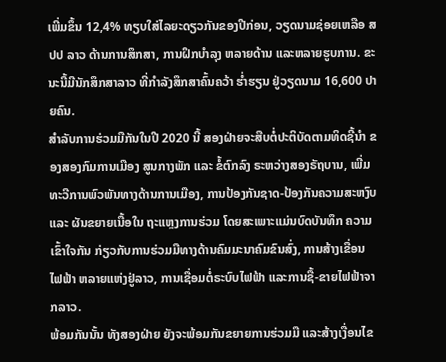ເພີ່ມຂຶ້ນ 12,4% ທຽບໃສ່ໄລຍະດຽວກັນຂອງປີກ່ອນ, ວຽດນາມຊ່ອຍເຫລືອ ສປປ ລາວ ດ້ານການສຶກສາ, ການຝຶກບຳລຸງ ຫລາຍດ້ານ ແລະຫລາຍຮູບການ. ຂະນະນີ້ມີນັກສຶກສາລາວ ທີ່ກຳລັງສຶກສາຄົ້ນຄວ້າ ຮ່ຳຮຽນ ຢູ່ວຽດນາມ 16,600 ປາຍຄົນ.
ສຳລັບການຮ່ວມມືກັນໃນປີ 2020 ນີ້ ສອງຝ່າຍຈະສືບຕໍ່ປະຕິບັດຕາມທິດຊີ້ນຳ ຂອງສອງກົມການເມືອງ ສູນກາງພັກ ແລະ ຂໍ້ຕົກລົງ ຣະຫວ່າງສອງຣັຖບານ, ເພີ່ມທະວີການພົວພັນທາງດ້ານການເມືອງ, ການປ້ອງກັນຊາດ-ປ້ອງກັນຄວາມສະຫງົບ ແລະ ຜັນຂຍາຍເນື້ອໃນ ຖະແຫຼງການຮ່ວມ ໂດຍສະເພາະແມ່ນບົດບັນທຶກ ຄວາມເຂົ້າໃຈກັນ ກ່ຽວກັບການຮ່ວມມືທາງດ້ານຄົມມະນາຄົມຂົນສົ່ງ, ການສ້າງເຂື່ອນ ໄຟຟ້າ ຫລາຍແຫ່ງຢູ່ລາວ, ການເຊື່ອມຕໍ່ຣະບົບໄຟຟ້າ ແລະການຊື້-ຂາຍໄຟຟ້າຈາກລາວ.
ພ້ອມກັນນັ້ນ ທັງສອງຝ່າຍ ຍັງຈະພ້ອມກັນຂຍາຍການຮ່ວມມື ແລະສ້າງເງື່ອນໄຂ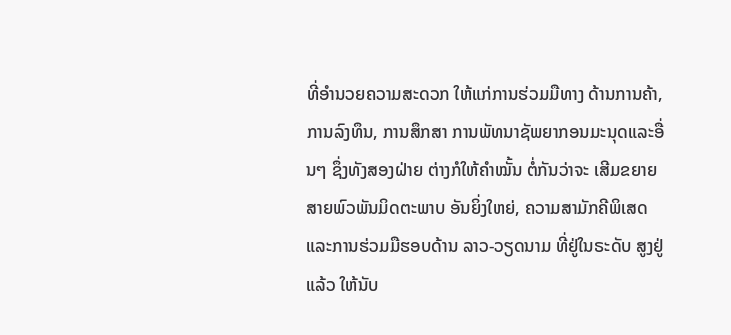ທີ່ອຳນວຍຄວາມສະດວກ ໃຫ້ແກ່ການຮ່ວມມືທາງ ດ້ານການຄ້າ, ການລົງທຶນ, ການສຶກສາ ການພັທນາຊັພຍາກອນມະນຸດແລະອື່ນໆ ຊຶ່ງທັງສອງຝ່າຍ ຕ່າງກໍໃຫ້ຄຳໝັ້ນ ຕໍ່ກັນວ່າຈະ ເສີມຂຍາຍສາຍພົວພັນມິດຕະພາບ ອັນຍິ່ງໃຫຍ່, ຄວາມສາມັກຄີພິເສດ ແລະການຮ່ວມມືຮອບດ້ານ ລາວ-ວຽດນາມ ທີ່ຢູ່ໃນຣະດັບ ສູງຢູ່ແລ້ວ ໃຫ້ນັບ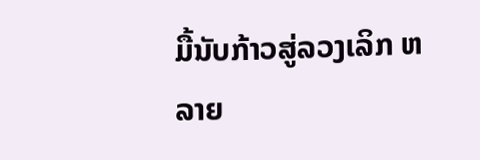ມື້ນັບກ້າວສູ່ລວງເລິກ ຫລາຍ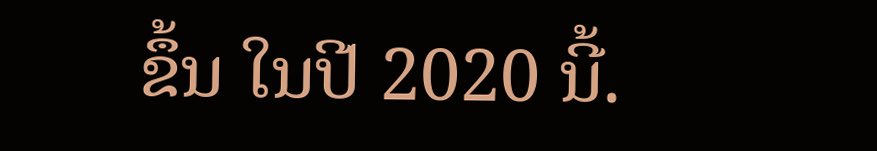ຂຶ້ນ ໃນປີ 2020 ນີ້.